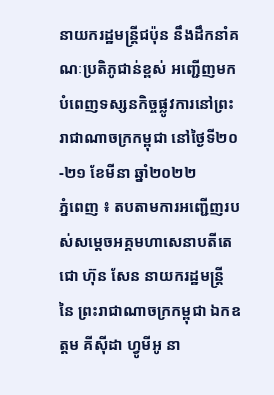នាយករដ្ឋមន្រ្តីជប៉ុន នឹងដឹកនាំគណៈប្រតិភូជាន់ខ្ពស់ អញ្ជើញមកបំពេញទស្សនកិច្ចផ្លូវការនៅព្រះរាជាណាចក្រកម្ពុជា នៅថ្ងៃទី២០-២១ ខែមីនា ឆ្នាំ២០២២
ភ្នំពេញ ៖ តបតាមការអញ្ជើញរបស់សម្តេចអគ្គមហាសេនាបតីតេជោ ហ៊ុន សែន នាយករដ្ឋមន្ត្រី នៃ ព្រះរាជាណាចក្រកម្ពុជា ឯកឧត្តម គីស៊ីដា ហ្វូមីអូ នា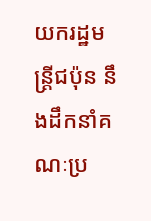យករដ្ឋមន្ដ្រីជប៉ុន នឹងដឹកនាំគណៈប្រ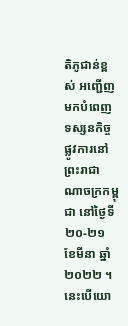តិភូជាន់ខ្ពស់ អញ្ជើញមកបំពេញទស្សនកិច្ចផ្លូវការនៅព្រះរាជាណាចក្រកម្ពុជា នៅថ្ងៃទី២០-២១ ខែមីនា ឆ្នាំ២០២២ ។
នេះបើយោ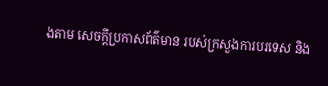ងតាម សេចក្តីប្រកាសព័ត៌មាន របស់ក្រសួងការបរទេស និង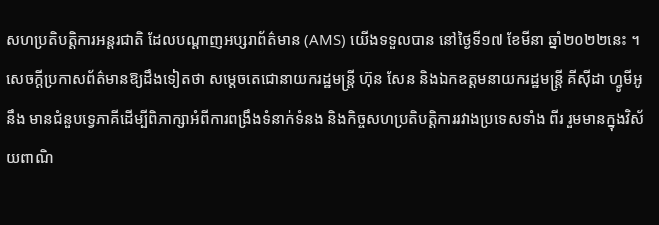សហប្រតិបត្តិការអន្តរជាតិ ដែលបណ្តាញអប្សរាព័ត៌មាន (AMS) យើងទទួលបាន នៅថ្ងៃទី១៧ ខែមីនា ឆ្នាំ២០២២នេះ ។
សេចក្តីប្រកាសព័ត៌មានឱ្យដឹងទៀតថា សម្តេចតេជោនាយករដ្ឋមន្ត្រី ហ៊ុន សែន និងឯកឧត្តមនាយករដ្ឋមន្ត្រី គីស៊ីដា ហ្វូមីអូ នឹង មានជំនួបទ្វេភាគីដើម្បីពិភាក្សាអំពីការពង្រឹងទំនាក់ទំនង និងកិច្ចសហប្រតិបត្តិការរវាងប្រទេសទាំង ពីរ រួមមានក្នុងវិស័យពាណិ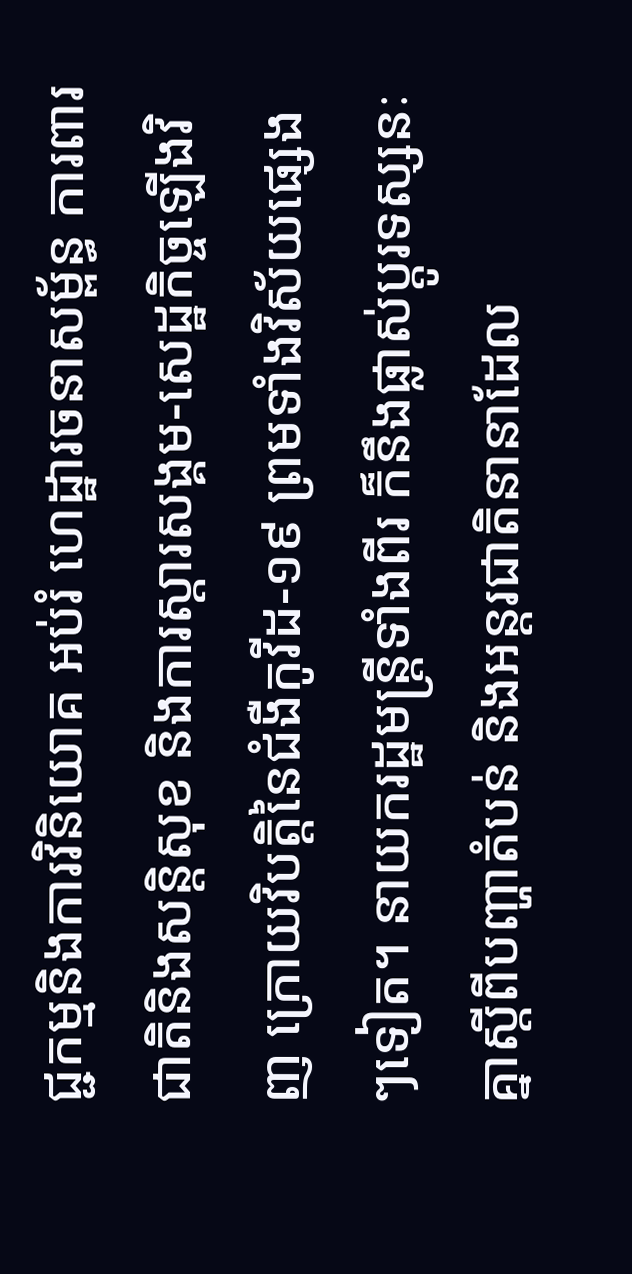ជ្ជកម្មនិងការវិនិយោគ អប់រំ ហេដ្ឋារចនាសម្ព័ន្ធ ការពារជាតិនិងសន្តិសុខ និងការស្ដារសង្គម-សេដ្ឋកិច្ចឡើងវិញ ក្រោយវិបត្តិនៃជំងឺកូវីដ-១៩ ព្រមទាំងវិស័យផ្សេងៗទៀត។ នាយករដ្ឋមន្ត្រីទាំងពីរ ក៏នឹងផ្លាស់ប្តូរទស្សនៈគ្នាស្តីពីបញ្ហាតំបន់ និងអន្តរជាតិនានាដែល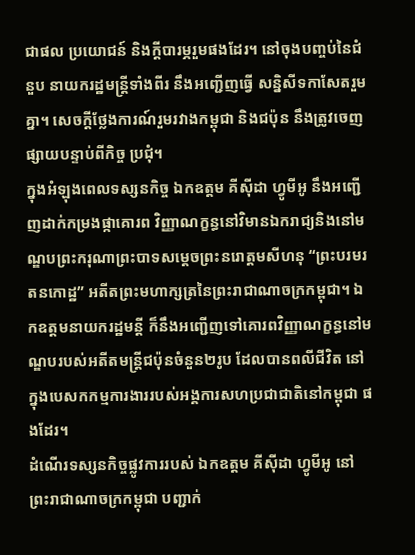ជាផល ប្រយោជន៍ និងក្តីបារម្ភរួមផងដែរ។ នៅចុងបញ្ចប់នៃជំនួប នាយករដ្ឋមន្ត្រីទាំងពីរ នឹងអញ្ជើញធ្វើ សន្និសីទកាសែតរួមគ្នា។ សេចក្ដីថ្លែងការណ៍រួមរវាងកម្ពុជា និងជប៉ុន នឹងត្រូវចេញផ្សាយបន្ទាប់ពីកិច្ច ប្រជុំ។
ក្នុងអំឡុងពេលទស្សនកិច្ច ឯកឧត្តម គីស៊ីដា ហ្វូមីអូ នឹងអញ្ជើញដាក់កម្រងផ្កាគោរព វិញ្ញាណក្ខន្ធនៅវិមានឯករាជ្យនិងនៅមណ្ឌបព្រះករុណាព្រះបាទសម្តេចព្រះនរោត្តមសីហនុ “ព្រះបរមរតនកោដ្ឋ” អតីតព្រះមហាក្សត្រនៃព្រះរាជាណាចក្រកម្ពុជា។ ឯកឧត្តមនាយករដ្ឋមន្តី ក៏នឹងអញ្ជើញទៅគោរពវិញ្ញាណក្ខន្ធនៅមណ្ឌបរបស់អតីតមន្ត្រីជប៉ុនចំនួន២រូប ដែលបានពលីជីវិត នៅក្នុងបេសកកម្មការងាររបស់អង្គការសហប្រជាជាតិនៅកម្ពុជា ផងដែរ។
ដំណើរទស្សនកិច្ចផ្លូវការរបស់ ឯកឧត្តម គីស៊ីដា ហ្វូមីអូ នៅព្រះរាជាណាចក្រកម្ពុជា បញ្ជាក់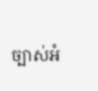ច្បាស់អំ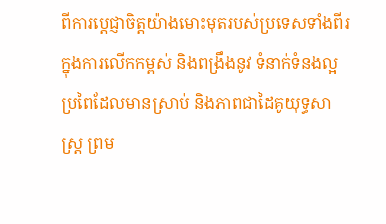ពីការប្តេជ្ញាចិត្តយ៉ាងមោះមុតរបស់ប្រទេសទាំងពីរ ក្នុងការលើកកម្ពស់ និងពង្រឹងនូវ ទំនាក់ទំនងល្អប្រពៃដែលមានស្រាប់ និងភាពជាដៃគូយុទ្ធសាស្ត្រ ព្រម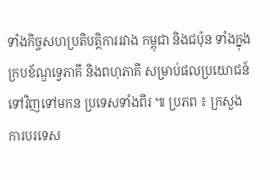ទាំងកិច្ចសហប្រតិបត្តិការរវាង កម្ពុជា និងជប៉ុន ទាំងក្នុងក្របខ័ណ្ឌទ្វេភាគី និងពហុភាគី សម្រាប់ផលប្រយោជន៍ទៅវិញទៅមកន ប្រទេសទាំងពីរ ៕ ប្រភព ៖ ក្រសួងការបរទេស